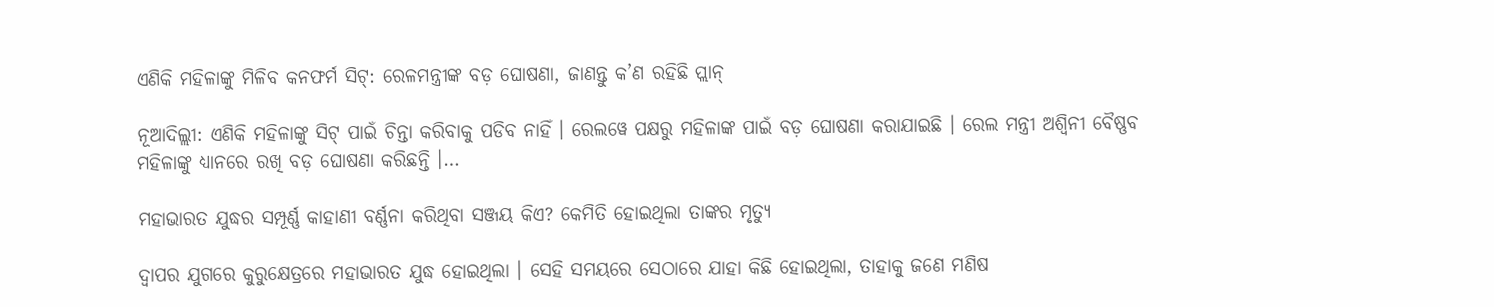ଏଣିକି ମହିଳାଙ୍କୁ ମିଳିବ କନଫର୍ମ ସିଟ୍: ରେଳମନ୍ତ୍ରୀଙ୍କ ବଡ଼ ଘୋଷଣା, ଜାଣନ୍ତୁ କ’ଣ ରହିଛି ପ୍ଲାନ୍

ନୂଆଦିଲ୍ଲୀ: ଏଣିକି ମହିଳାଙ୍କୁ ସିଟ୍ ପାଇଁ ଚିନ୍ତା କରିବାକୁ ପଡିବ ନାହିଁ । ରେଲୱେ ପକ୍ଷରୁ ମହିଳାଙ୍କ ପାଇଁ ବଡ଼ ଘୋଷଣା କରାଯାଇଛି । ରେଲ ମନ୍ତ୍ରୀ ଅଶ୍ୱିନୀ ବୈଷ୍ଣବ ମହିଳାଙ୍କୁ ଧ୍ୟାନରେ ରଖି ବଡ଼ ଘୋଷଣା କରିଛନ୍ତି ।…

ମହାଭାରତ ଯୁଦ୍ଧର ସମ୍ପୂର୍ଣ୍ଣ କାହାଣୀ ବର୍ଣ୍ଣନା କରିଥିବା ସଞ୍ଜୟ କିଏ? କେମିତି ହୋଇଥିଲା ତାଙ୍କର ମୃତ୍ୟୁ

ଦ୍ୱାପର ଯୁଗରେ କୁରୁକ୍ଷେତ୍ରରେ ମହାଭାରତ ଯୁଦ୍ଧ ହୋଇଥିଲା । ସେହି ସମୟରେ ସେଠାରେ ଯାହା କିଛି ହୋଇଥିଲା, ତାହାକୁ ଜଣେ ମଣିଷ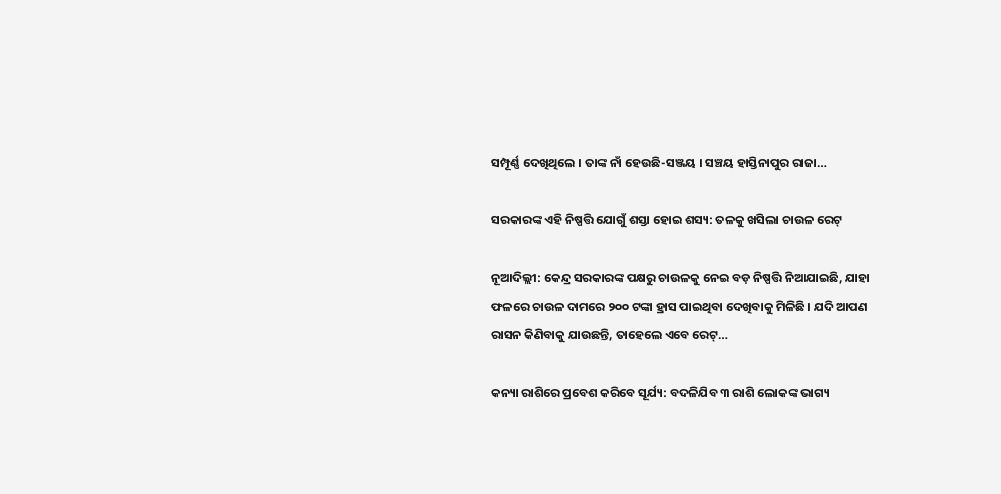ସମ୍ପୂର୍ଣ୍ଣ ଦେଖିଥିଲେ । ତାଙ୍କ ନାଁ ହେଉଛି-ସଞ୍ଜୟ । ସଞ୍ଚୟ ହାସ୍ତିନାପୁର ରାଜା…

ସରକାରଙ୍କ ଏହି ନିଷ୍ପତ୍ତି ଯୋଗୁଁ ଶସ୍ତା ହୋଇ ଶସ୍ୟ: ତଳକୁ ଖସିଲା ଚାଉଳ ରେଟ୍

ନୂଆଦିଲ୍ଲୀ: କେନ୍ଦ୍ର ସରକାରଙ୍କ ପକ୍ଷରୁ ଚାଉଳକୁ ନେଇ ବଡ଼ ନିଷ୍ପତ୍ତି ନିଆଯାଇଛି, ଯାହା ଫଳରେ ଚାଉଳ ଦାମରେ ୨୦୦ ଟଙ୍କା ହ୍ରାସ ପାଇଥିବା ଦେଖିବାକୁ ମିଳିଛି । ଯଦି ଆପଣ ରାସନ କିଣିବାକୁ ଯାଉଛନ୍ତି, ତାହେଲେ ଏବେ ରେଟ୍…

କନ୍ୟା ରାଶିରେ ପ୍ରବେଶ କରିବେ ସୂର୍ଯ୍ୟ: ବଦଳିଯିବ ୩ ରାଶି ଲୋକଙ୍କ ଭାଗ୍ୟ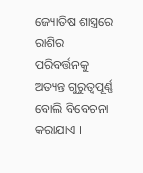ଜ୍ୟୋତିଷ ଶାସ୍ତ୍ରରେ ରାଶିର ପରିବର୍ତ୍ତନକୁ ଅତ୍ୟନ୍ତ ଗୁରୁତ୍ୱପୂର୍ଣ୍ଣ ବୋଲି ବିବେଚନା କରାଯାଏ ।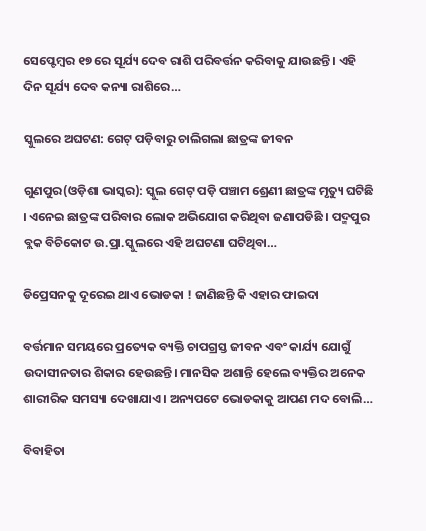ସେପ୍ଟେମ୍ବର ୧୭ ରେ ସୂର୍ଯ୍ୟ ଦେବ ରାଶି ପରିବର୍ତ୍ତନ କରିବାକୁ ଯାଉଛନ୍ତି । ଏହି ଦିନ ସୂର୍ଯ୍ୟ ଦେବ କନ୍ୟା ରାଶିରେ…

ସ୍କୁଲରେ ଅଘଟଣ: ଗେଟ୍ ପଡ଼ିବାରୁ ଚାଲିଗଲା ଛାତ୍ରଙ୍କ ଜୀବନ

ଗୁଣପୁର(ଓଡ଼ିଶା ଭାସ୍କର): ସ୍କୁଲ ଗେଟ୍ ପଡ଼ି ପଞ୍ଚାମ ଶ୍ରେଣୀ ଛାତ୍ରଙ୍କ ମୃତ୍ୟୁ ଘଟିଛି । ଏନେଇ ଛାତ୍ରଙ୍କ ପରିବାର ଲୋକ ଅଭିଯୋଗ କରିଥିବା ଜଣାପଡିଛି । ପଦ୍ମପୁର ବ୍ଲକ ବିଚିକୋଟ ଉ.ପ୍ରା.ସ୍କୁଲରେ ଏହି ଅଘଟଣା ଘଟିଥିବା…

ଡିପ୍ରେସନକୁ ଦୂରେଇ ଥାଏ ଭୋଡକା ! ଜାଣିଛନ୍ତି କି ଏହାର ଫାଇଦା

ବର୍ତ୍ତମାନ ସମୟରେ ପ୍ରତ୍ୟେକ ବ୍ୟକ୍ତି ଚାପଗ୍ରସ୍ତ ଜୀବନ ଏବଂ କାର୍ଯ୍ୟ ଯୋଗୁଁ ଉଦାସୀନତାର ଶିକାର ହେଉଛନ୍ତି। ମାନସିକ ଅଶାନ୍ତି ହେଲେ ବ୍ୟକ୍ତିର ଅନେକ ଶାରୀରିକ ସମସ୍ୟା ଦେଖାଯାଏ। ଅନ୍ୟପଟେ ଭୋଡକାକୁ ଆପଣ ମଦ ବୋଲି…

ବିବାହିତା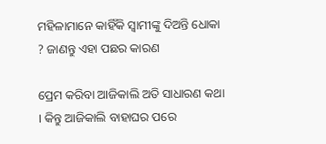ମହିଳାମାନେ କାହିଁକି ସ୍ୱାମୀଙ୍କୁ ଦିଅନ୍ତି ଧୋକା ? ଜାଣନ୍ତୁ ଏହା ପଛର କାରଣ

ପ୍ରେମ କରିବା ଆଜିକାଲି ଅତି ସାଧାରଣ କଥା । କିନ୍ତୁ ଆଜିକାଲି ବାହାଘର ପରେ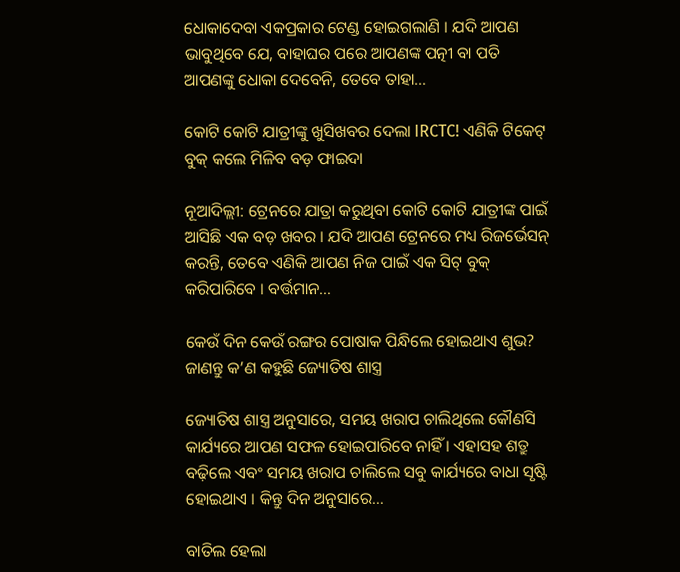ଧୋକାଦେବା ଏକପ୍ରକାର ଟେଣ୍ଡ ହୋଇଗଲାଣି । ଯଦି ଆପଣ ଭାବୁଥିବେ ଯେ, ବାହାଘର ପରେ ଆପଣଙ୍କ ପତ୍ନୀ ବା ପତି ଆପଣଙ୍କୁ ଧୋକା ଦେବେନି, ତେବେ ତାହା…

କୋଟି କୋଟି ଯାତ୍ରୀଙ୍କୁ ଖୁସିଖବର ଦେଲା IRCTC! ଏଣିକି ଟିକେଟ୍ ବୁକ୍ କଲେ ମିଳିବ ବଡ଼ ଫାଇଦା

ନୂଆଦିଲ୍ଲୀ: ଟ୍ରେନରେ ଯାତ୍ରା କରୁଥିବା କୋଟି କୋଟି ଯାତ୍ରୀଙ୍କ ପାଇଁ ଆସିଛି ଏକ ବଡ଼ ଖବର । ଯଦି ଆପଣ ଟ୍ରେନରେ ମଧ୍ୟ ରିଜର୍ଭେସନ୍ କରନ୍ତି, ତେବେ ଏଣିକି ଆପଣ ନିଜ ପାଇଁ ଏକ ସିଟ୍ ବୁକ୍ କରିପାରିବେ । ବର୍ତ୍ତମାନ…

କେଉଁ ଦିନ କେଉଁ ରଙ୍ଗର ପୋଷାକ ପିନ୍ଧିଲେ ହୋଇଥାଏ ଶୁଭ? ଜାଣନ୍ତୁ କ’ଣ କହୁଛି ଜ୍ୟୋତିଷ ଶାସ୍ତ୍ର

ଜ୍ୟୋତିଷ ଶାସ୍ତ୍ର ଅନୁସାରେ, ସମୟ ଖରାପ ଚାଲିଥିଲେ କୌଣସି କାର୍ଯ୍ୟରେ ଆପଣ ସଫଳ ହୋଇପାରିବେ ନାହିଁ । ଏହାସହ ଶତ୍ରୁ ବଢ଼ିଲେ ଏବଂ ସମୟ ଖରାପ ଚାଲିଲେ ସବୁ କାର୍ଯ୍ୟରେ ବାଧା ସୃଷ୍ଟି ହୋଇଥାଏ । କିନ୍ତୁ ଦିନ ଅନୁସାରେ…

ବାତିଲ ହେଲା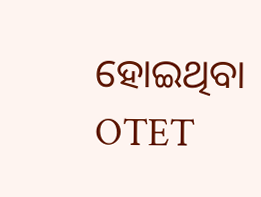ହୋଇଥିବା OTET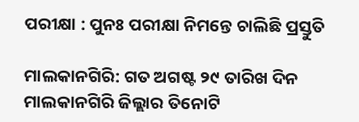ପରୀକ୍ଷା : ପୁନଃ ପରୀକ୍ଷା ନିମନ୍ତେ ଚାଲିଛି ପ୍ରସ୍ତୁତି

ମାଲକାନଗିରି: ଗତ ଅଗଷ୍ଟ ୨୯ ତାରିଖ ଦିନ ମାଲକାନଗିରି ଜିଲ୍ଲାର ତିନୋଟି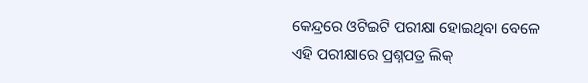କେନ୍ଦ୍ରରେ ଓଟିଇଟି ପରୀକ୍ଷା ହୋଇଥିବା ବେଳେ ଏହି ପରୀକ୍ଷାରେ ପ୍ରଶ୍ନପତ୍ର ଲିକ୍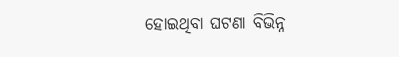ହୋଇଥିବା ଘଟଣା ବିଭିନ୍ନ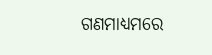ଗଣମାଧ୍ୟମରେ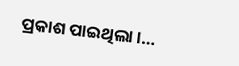ପ୍ରକାଶ ପାଇଥିଲା ।…